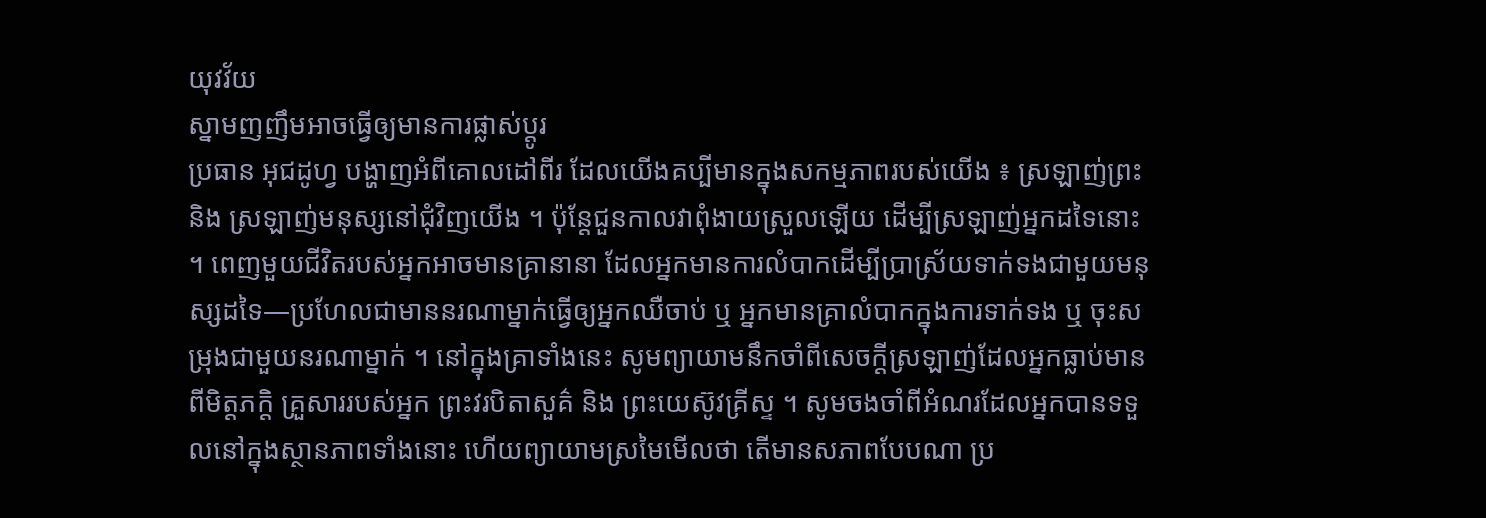យុវវ័យ
ស្នាមញញឹមអាចធ្វើឲ្យមានការផ្លាស់ប្តូរ
ប្រធាន អុជដូហ្វ បង្ហាញអំពីគោលដៅពីរ ដែលយើងគប្បីមានក្នុងសកម្មភាពរបស់យើង ៖ ស្រឡាញ់ព្រះ និង ស្រឡាញ់មនុស្សនៅជុំវិញយើង ។ ប៉ុន្តែជួនកាលវាពុំងាយស្រួលឡើយ ដើម្បីស្រឡាញ់អ្នកដទៃនោះ ។ ពេញមួយជីវិតរបស់អ្នកអាចមានគ្រានានា ដែលអ្នកមានការលំបាកដើម្បីប្រាស្រ័យទាក់ទងជាមួយមនុស្សដទៃ—ប្រហែលជាមាននរណាម្នាក់ធ្វើឲ្យអ្នកឈឺចាប់ ឬ អ្នកមានគ្រាលំបាកក្នុងការទាក់ទង ឬ ចុះសម្រុងជាមួយនរណាម្នាក់ ។ នៅក្នុងគ្រាទាំងនេះ សូមព្យាយាមនឹកចាំពីសេចក្តីស្រឡាញ់ដែលអ្នកធ្លាប់មានពីមិត្តភក្តិ គ្រួសាររបស់អ្នក ព្រះវរបិតាសួគ៌ និង ព្រះយេស៊ូវគ្រីស្ទ ។ សូមចងចាំពីអំណរដែលអ្នកបានទទួលនៅក្នុងស្ថានភាពទាំងនោះ ហើយព្យាយាមស្រមៃមើលថា តើមានសភាពបែបណា ប្រ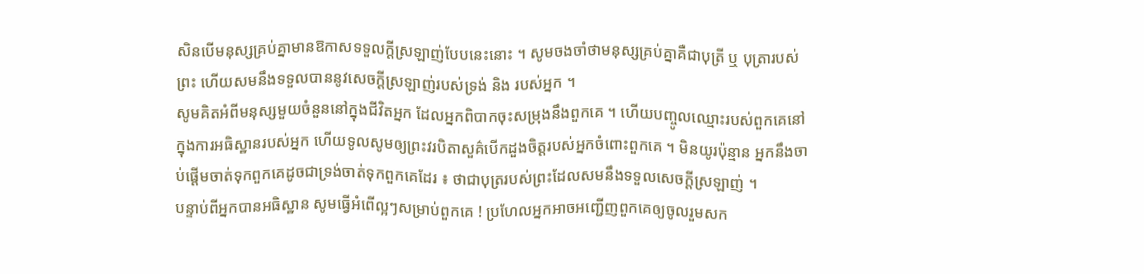សិនបើមនុស្សគ្រប់គ្នាមានឱកាសទទួលក្តីស្រឡាញ់បែបនេះនោះ ។ សូមចងចាំថាមនុស្សគ្រប់គ្នាគឺជាបុត្រី ឬ បុត្រារបស់ព្រះ ហើយសមនឹងទទួលបាននូវសេចក្តីស្រឡាញ់របស់ទ្រង់ និង របស់អ្នក ។
សូមគិតអំពីមនុស្សមួយចំនួននៅក្នុងជីវិតអ្នក ដែលអ្នកពិបាកចុះសម្រុងនឹងពួកគេ ។ ហើយបញ្ចូលឈ្មោះរបស់ពួកគេនៅក្នុងការអធិស្ឋានរបស់អ្នក ហើយទូលសូមឲ្យព្រះវរបិតាសួគ៌បើកដួងចិត្តរបស់អ្នកចំពោះពួកគេ ។ មិនយូរប៉ុន្មាន អ្នកនឹងចាប់ផ្តើមចាត់ទុកពួកគេដូចជាទ្រង់ចាត់ទុកពួកគេដែរ ៖ ថាជាបុត្ររបស់ព្រះដែលសមនឹងទទួលសេចក្តីស្រឡាញ់ ។
បន្ទាប់ពីអ្នកបានអធិស្ឋាន សូមធ្វើអំពើល្អៗសម្រាប់ពួកគេ ! ប្រហែលអ្នកអាចអញ្ជើញពួកគេឲ្យចូលរួមសក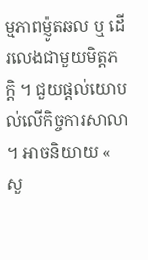ម្មភាពម៉្ញូតឆល ឬ ដើរលេងជាមួយមិត្តភក្តិ ។ ជួយផ្តល់យោបល់លើកិច្ចការសាលា ។ អាចនិយាយ « សួ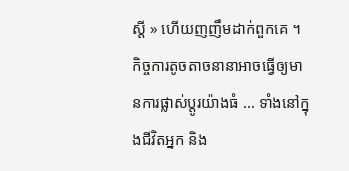ស្តី » ហើយញញឹមដាក់ពួកគេ ។ កិច្ចការតូចតាចនានាអាចធ្វើឲ្យមានការផ្លាស់ប្តូរយ៉ាងធំ … ទាំងនៅក្នុងជីវិតអ្នក និង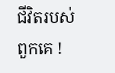ជីវិតរបស់ពួកគេ !